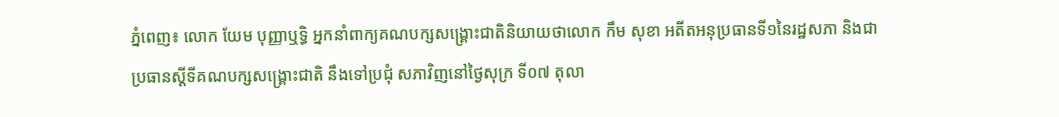ភ្នំពេញ៖ លោក យែម បុញ្ញាឬទិ្ធ អ្នកនាំពាក្យគណបក្សសង្គ្រោះជាតិនិយាយថាលោក កឹម សុខា អតីតអនុប្រធានទី១នៃរដ្ឋសភា និងជាប្រធានស្ដីទីគណបក្សសង្គ្រោះជាតិ នឹងទៅប្រជុំ សភាវិញនៅថ្ងៃសុក្រ ទី០៧ តុលា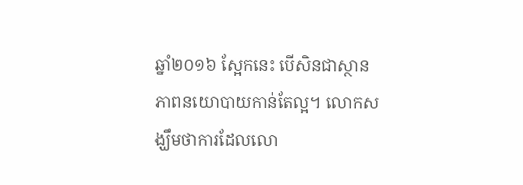ឆ្នាំ២០១៦ ស្អែកនេះ បើសិនជាស្ថានភាពនយោបាយកាន់តែល្អ។ លោកសង្ឃឹមថាការដែលលោ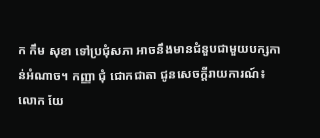ក កឹម សុខា ទៅប្រជុំសភា អាចនឹងមានជំនួបជាមួយបក្សកាន់អំណាច។ កញ្ញា ជុំ ជោកជាតា ជូនសេចក្តីរាយការណ៍៖
លោក យែ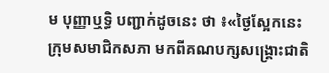ម បុញ្ញាឬទិ្ធ បញ្ជាក់ដូចនេះ ថា ៖«ថ្ងៃស្អែកនេះ ក្រុមសមាជិកសភា មកពីគណបក្សសង្គ្រោះជាតិ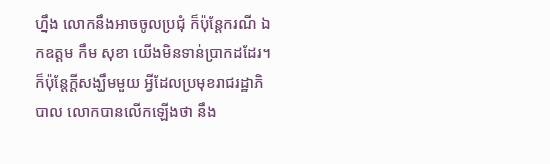ហ្នឹង លោកនឹងអាចចូលប្រជុំ ក៏ប៉ុន្ដែករណី ឯកឧត្ដម កឹម សុខា យើងមិនទាន់ប្រាកដដែរ។ ក៏ប៉ុន្ដែក្ដីសង្ឃឹមមួយ អ្វីដែលប្រមុខរាជរដ្ឋាភិបាល លោកបានលើកឡើងថា នឹង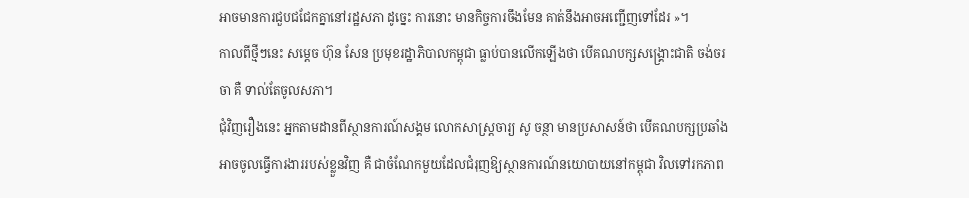អាចមានការជួបជជែកគ្នានៅរដ្ឋសភា ដូច្នេះ ការនោះ មានកិច្ចការចឹងមែន គាត់នឹងអាចអញ្ជើញទៅដែរ »។
កាលពីថ្មីៗនេះ សម្ដេច ហ៊ុន សែន ប្រមុខរដ្ឋាភិបាលកម្ពុជា ធ្លាប់បានលើកឡើងថា បើគណបក្សសង្គ្រោះជាតិ ចង់ចរចា គឺ ទាល់តែចូលសភា។
ជុំវិញរឿងនេះ អ្នកតាមដានពីស្ថានការណ៍សង្គម លោកសាស្ដ្រចារ្យ សូ ចន្ថា មានប្រសាសន៍ថា បើគណបក្សប្រឆាំង អាចចូលធ្វើការងាររបស់ខ្លួនវិញ គឺ ជាចំណែកមួយដែលជំរុញឱ្យស្ថានការណ៍នយោបាយនៅកម្ពុជា វិលទៅរកភាព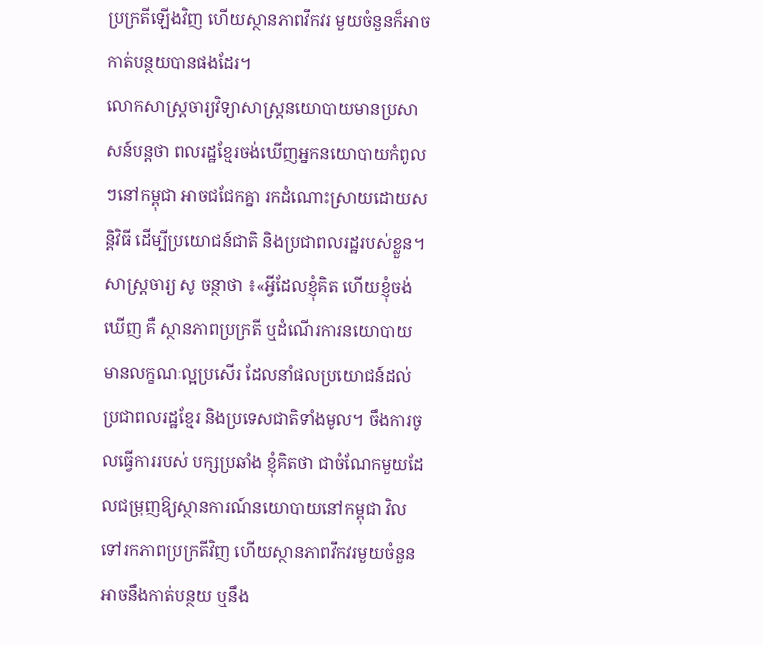ប្រក្រតីឡើងវិញ ហើយស្ថានភាពវឹកវរ មួយចំនួនក៏អាចកាត់បន្ថយបានផងដែរ។
លោកសាស្ដ្រចារ្យវិទ្យាសាស្ត្រនយោបាយមានប្រសាសន៍បន្ដថា ពលរដ្ឋខ្មែរចង់ឃើញអ្នកនយោបាយកំពូលៗនៅកម្ពុជា អាចជជែកគ្នា រកដំណោះស្រាយដោយសន្ដិវិធី ដើម្បីប្រយោជន៍ជាតិ និងប្រជាពលរដ្ឋរបស់ខ្លួន។
សាស្ដ្រចារ្យ សូ ចន្ថាថា ៖«អ្វីដែលខ្ញុំគិត ហើយខ្ញុំចង់ឃើញ គឺ ស្ថានភាពប្រក្រតី ឬដំណើរការនយោបាយមានលក្ខណៈល្អប្រសើរ ដែលនាំផលប្រយោជន៍ដល់ប្រជាពលរដ្ឋខ្មែរ និងប្រទេសជាតិទាំងមូល។ ចឹងការចូលធ្វើការរបស់ បក្សប្រឆាំង ខ្ញុំគិតថា ជាចំណែកមួយដែលជម្រុញឱ្យស្ថានការណ៍នយោបាយនៅកម្ពុជា វិលទៅរកភាពប្រក្រតីវិញ ហើយស្ថានភាពវឹកវរមួយចំនួនអាចនឹងកាត់បន្ថយ ឬនឹង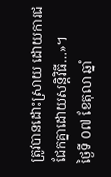ត្រូវបានដោះស្រាយ ដោយការជជែកគ្នាដោយសន្ដិវិធី…»។
ថ្ងៃទី ០៧ ខែតុលា ឆ្នាំ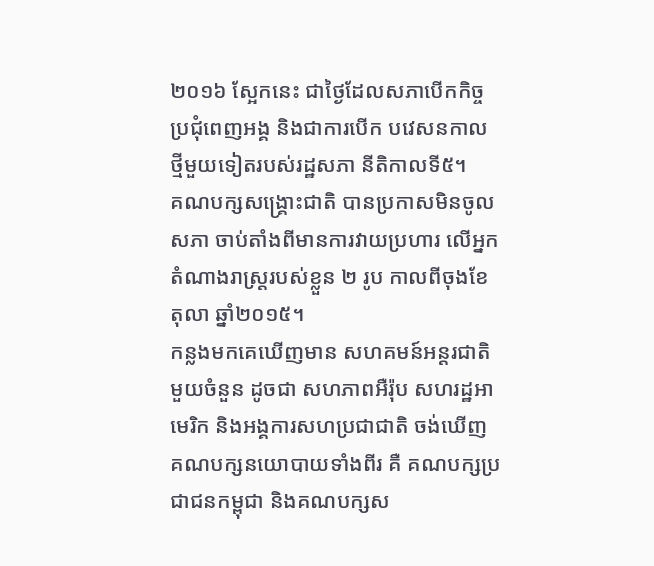២០១៦ ស្អែកនេះ ជាថ្ងៃដែលសភាបើកកិច្ចប្រជុំពេញអង្គ និងជាការបើក បវេសនកាលថ្មីមួយទៀតរបស់រដ្ឋសភា នីតិកាលទី៥។
គណបក្សសង្គ្រោះជាតិ បានប្រកាសមិនចូលសភា ចាប់តាំងពីមានការវាយប្រហារ លើអ្នកតំណាងរាស្ត្ររបស់ខ្លួន ២ រូប កាលពីចុងខែតុលា ឆ្នាំ២០១៥។
កន្លងមកគេឃើញមាន សហគមន៍អន្ដរជាតិមួយចំនួន ដូចជា សហភាពអឺរ៉ុប សហរដ្ឋអាមេរិក និងអង្គការសហប្រជាជាតិ ចង់ឃើញ គណបក្សនយោបាយទាំងពីរ គឺ គណបក្សប្រជាជនកម្ពុជា និងគណបក្សស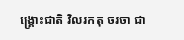ង្គ្រោះជាតិ វិលរកតុ ចរចា ជា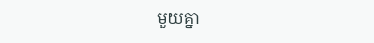មួយគ្នា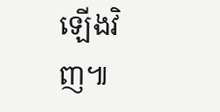ឡើងវិញ៕